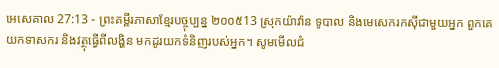អេសេគាល 27:13 - ព្រះគម្ពីរភាសាខ្មែរបច្ចុប្បន្ន ២០០៥13 ស្រុកយ៉ាវ៉ាន ទូបាល និងមេសេករកស៊ីជាមួយអ្នក ពួកគេយកទាសករ និងវត្ថុធ្វើពីលង្ហិន មកដូរយកទំនិញរបស់អ្នក។ សូមមើលជំ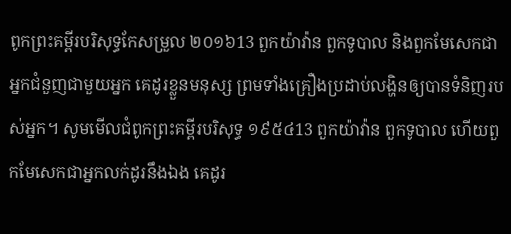ពូកព្រះគម្ពីរបរិសុទ្ធកែសម្រួល ២០១៦13 ពួកយ៉ាវ៉ាន ពួកទូបាល និងពួកមែសេកជាអ្នកជំនួញជាមួយអ្នក គេដូរខ្លួនមនុស្ស ព្រមទាំងគ្រឿងប្រដាប់លង្ហិនឲ្យបានទំនិញរបស់អ្នក។ សូមមើលជំពូកព្រះគម្ពីរបរិសុទ្ធ ១៩៥៤13 ពួកយ៉ាវ៉ាន ពួកទូបាល ហើយពួកមែសេកជាអ្នកលក់ដូរនឹងឯង គេដូរ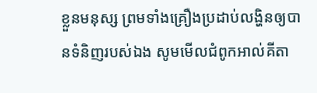ខ្លួនមនុស្ស ព្រមទាំងគ្រឿងប្រដាប់លង្ហិនឲ្យបានទំនិញរបស់ឯង សូមមើលជំពូកអាល់គីតា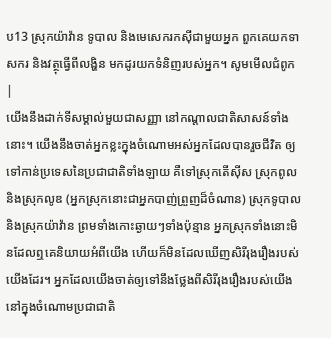ប13 ស្រុកយ៉ាវ៉ាន ទូបាល និងមេសេករកស៊ីជាមួយអ្នក ពួកគេយកទាសករ និងវត្ថុធ្វើពីលង្ហិន មកដូរយកទំនិញរបស់អ្នក។ សូមមើលជំពូក |
យើងនឹងដាក់ទីសម្គាល់មួយជាសញ្ញា នៅកណ្ដាលជាតិសាសន៍ទាំងនោះ។ យើងនឹងចាត់អ្នកខ្លះក្នុងចំណោមអស់អ្នកដែលបានរួចជីវិត ឲ្យទៅកាន់ប្រទេសនៃប្រជាជាតិទាំងឡាយ គឺទៅស្រុកតើស៊ីស ស្រុកពូល និងស្រុកលូឌ (អ្នកស្រុកនោះជាអ្នកបាញ់ព្រួញដ៏ចំណាន) ស្រុកទូបាល និងស្រុកយ៉ាវ៉ាន ព្រមទាំងកោះឆ្ងាយៗទាំងប៉ុន្មាន អ្នកស្រុកទាំងនោះមិនដែលឮគេនិយាយអំពីយើង ហើយក៏មិនដែលឃើញសិរីរុងរឿងរបស់យើងដែរ។ អ្នកដែលយើងចាត់ឲ្យទៅនឹងថ្លែងពីសិរីរុងរឿងរបស់យើង នៅក្នុងចំណោមប្រជាជាតិ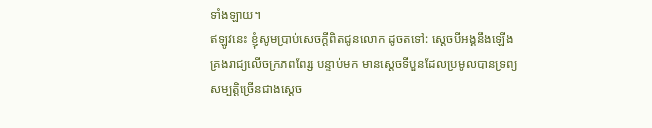ទាំងឡាយ។
ឥឡូវនេះ ខ្ញុំសូមប្រាប់សេចក្ដីពិតជូនលោក ដូចតទៅ: ស្ដេចបីអង្គនឹងឡើងគ្រងរាជ្យលើចក្រភពពែរ្ស បន្ទាប់មក មានស្ដេចទីបួនដែលប្រមូលបានទ្រព្យសម្បត្តិច្រើនជាងស្ដេច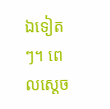ឯទៀតៗ។ ពេលស្ដេច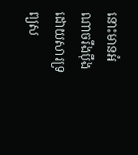នោះមានអំណាចរឹងប៉ឹង ដោយសារទ្រព្យស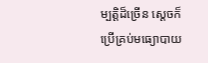ម្បត្តិដ៏ច្រើន ស្ដេចក៏ប្រើគ្រប់មធ្យោបាយ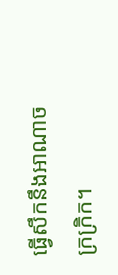ធ្វើសឹកនឹងអាណាចក្រក្រិក។